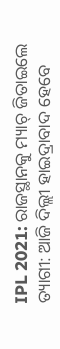IPL 2021: ରାଜସ୍ଥାନକୁ ମ୍ୟାଚ୍ ଜିତାଇଲେ ତ୍ୟାଗୀ: ଆଜି ଦିଲ୍ଲୀ ହାଇଦ୍ରାବାଦ ହେବେ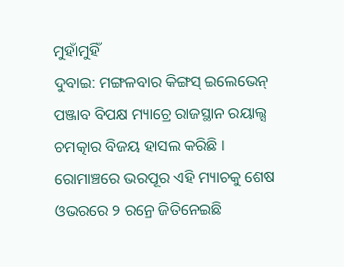ମୁହାଁମୁହିଁ
ଦୁବାଇ: ମଙ୍ଗଳବାର କିଙ୍ଗସ୍ ଇଲେଭେନ୍ ପଞ୍ଜାବ ବିପକ୍ଷ ମ୍ୟାଚ୍ରେ ରାଜସ୍ଥାନ ରୟାଲ୍ସ ଚମତ୍କାର ବିଜୟ ହାସଲ କରିଛି । ରୋମାଞ୍ଚରେ ଭରପୂର ଏହି ମ୍ୟାଚକୁ ଶେଷ ଓଭରରେ ୨ ରନ୍ରେ ଜିତିନେଇଛି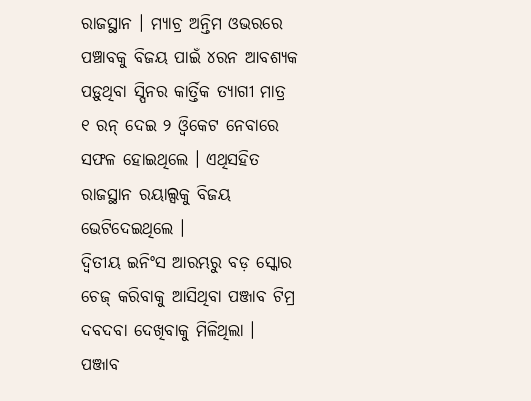ରାଜସ୍ଥାନ । ମ୍ୟାଚ୍ର ଅନ୍ତିମ ଓଭରରେ ପଞ୍ଚାବକୁ ବିଜୟ ପାଇଁ ୪ରନ ଆବଶ୍ୟକ ପଡ଼ୁଥିବା ସ୍ପିନର କାର୍ତ୍ତିକ ତ୍ୟାଗୀ ମାତ୍ର ୧ ରନ୍ ଦେଇ ୨ ଓ୍ୱିକେଟ ନେବାରେ ସଫଳ ହୋଇଥିଲେ । ଏଥିସହିତ ରାଜସ୍ଥାନ ରୟାଲ୍ସକୁ ବିଜୟ ଭେଟିଦେଇଥିଲେ ।
ଦ୍ୱିତୀୟ ଇନିଂସ ଆରମ୍ଭରୁ ବଡ଼ ସ୍କୋର ଚେଜ୍ କରିବାକୁ ଆସିଥିବା ପଞ୍ଜାବ ଟିମ୍ର ଦବଦବା ଦେଖିବାକୁ ମିଳିଥିଲା । ପଞ୍ଜାବ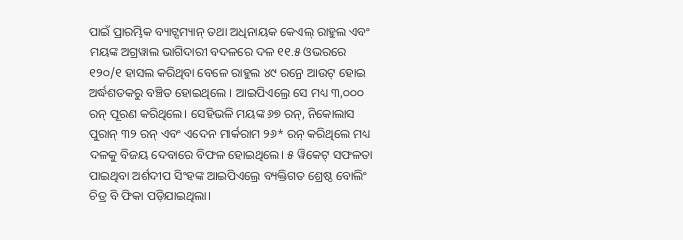ପାଇଁ ପ୍ରାରମ୍ଭିକ ବ୍ୟାଟ୍ସମ୍ୟାନ୍ ତଥା ଅଧିନାୟକ କେଏଲ୍ ରାହୁଲ ଏବଂ ମୟଙ୍କ ଅଗ୍ରୱାଲ ଭାଗିଦାରୀ ବଦଳରେ ଦଳ ୧୧.୫ ଓଭରରେ ୧୨୦/୧ ହାସଲ କରିଥିବା ବେଳେ ରାହୁଲ ୪୯ ରନ୍ରେ ଆଉଟ୍ ହୋଇ ଅର୍ଦ୍ଧଶତକରୁ ବଞ୍ଚିତ ହୋଇଥିଲେ । ଆଇପିଏଲ୍ରେ ସେ ମଧ୍ୟ ୩,୦୦୦ ରନ୍ ପୂରଣ କରିଥିଲେ। ସେହିଭଳି ମୟଙ୍କ ୬୭ ରନ୍, ନିକୋଲାସ ପୁରାନ୍ ୩୨ ରନ୍ ଏବଂ ଏଦେନ ମାର୍କରାମ ୨୬* ରନ୍ କରିଥିଲେ ମଧ୍ୟ ଦଳକୁ ବିଜୟ ଦେବାରେ ବିଫଳ ହୋଇଥିଲେ। ୫ ୱିକେଟ୍ ସଫଳତା ପାଇଥିବା ଅର୍ଶଦୀପ ସିଂହଙ୍କ ଆଇପିଏଲ୍ରେ ବ୍ୟକ୍ତିଗତ ଶ୍ରେଷ୍ଠ ବୋଲିଂ ଚିତ୍ର ବି ଫିକା ପଡ଼ିଯାଇଥିଲା।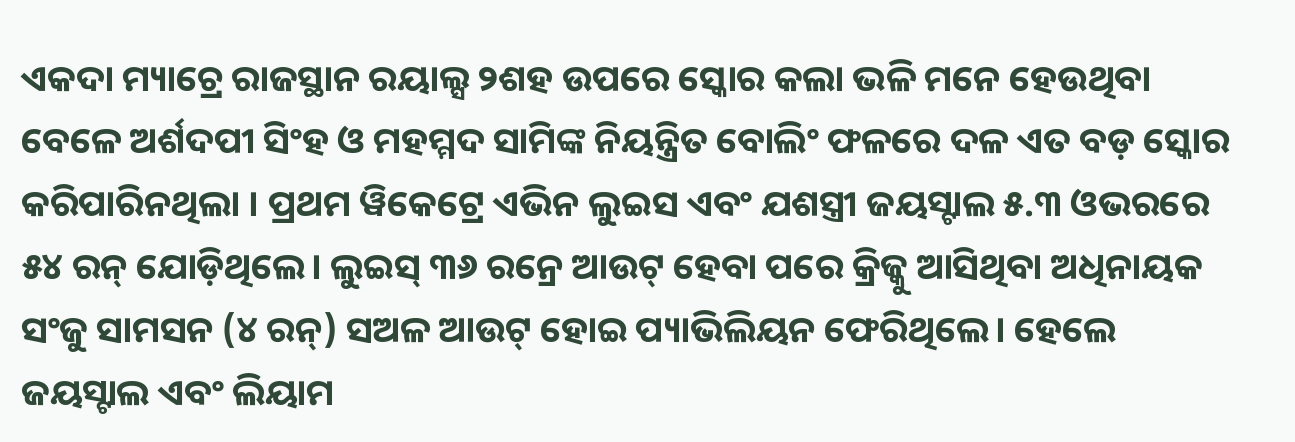ଏକଦା ମ୍ୟାଚ୍ରେ ରାଜସ୍ଥାନ ରୟାଲ୍ସ ୨ଶହ ଉପରେ ସ୍କୋର କଲା ଭଳି ମନେ ହେଉଥିବା ବେଳେ ଅର୍ଶଦପୀ ସିଂହ ଓ ମହମ୍ମଦ ସାମିଙ୍କ ନିୟନ୍ତ୍ରିତ ବୋଲିଂ ଫଳରେ ଦଳ ଏତ ବଡ଼ ସ୍କୋର କରିପାରିନଥିଲା । ପ୍ରଥମ ୱିକେଟ୍ରେ ଏଭିନ ଲୁଇସ ଏବଂ ଯଶସ୍ତ୍ରୀ ଜୟସ୍ଟାଲ ୫.୩ ଓଭରରେ ୫୪ ରନ୍ ଯୋଡ଼ିଥିଲେ। ଲୁଇସ୍ ୩୬ ରନ୍ରେ ଆଉଟ୍ ହେବା ପରେ କ୍ରିଜ୍କୁ ଆସିଥିବା ଅଧିନାୟକ ସଂଜୁ ସାମସନ (୪ ରନ୍) ସଅଳ ଆଉଟ୍ ହୋଇ ପ୍ୟାଭିଲିୟନ ଫେରିଥିଲେ। ହେଲେ ଜୟସ୍ଟାଲ ଏବଂ ଲିୟାମ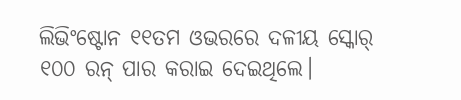ଲିଭିଂଷ୍ଟୋନ ୧୧ତମ ଓଭରରେ ଦଳୀୟ ସ୍କୋର୍ ୧୦୦ ରନ୍ ପାର କରାଇ ଦେଇଥିଲେ।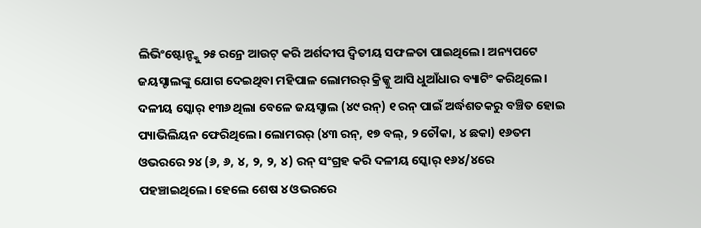ଲିଭିଂଷ୍ଟୋନ୍ଙ୍କୁ ୨୫ ରନ୍ରେ ଆଉଟ୍ କରି ଅର୍ଶଦୀପ ଦ୍ୱିତୀୟ ସଫଳତା ପାଇଥିଲେ। ଅନ୍ୟପଟେ ଜୟସ୍ଟାଲଙ୍କୁ ଯୋଗ ଦେଇଥିବା ମହିପାଳ ଲୋମରର୍ କ୍ରିଜ୍କୁ ଆସି ଧୁଆଁଧାର ବ୍ୟାଟିଂ କରିଥିଲେ। ଦଳୀୟ ସ୍କୋର୍ ୧୩୬ ଥିଲା ବେଳେ ଜୟସ୍ଟାଲ (୪୯ ରନ୍) ୧ ରନ୍ ପାଇଁ ଅର୍ଦ୍ଧଶତକରୁ ବଞ୍ଚିତ ହୋଇ ପ୍ୟାଭିଲିୟନ ଫେରିଥିଲେ। ଲୋମରର୍ (୪୩ ରନ୍, ୧୭ ବଲ୍, ୨ ଚୌକା, ୪ ଛକା) ୧୬ତମ ଓଭରରେ ୨୪ (୬, ୬, ୪, ୨, ୨, ୪) ରନ୍ ସଂଗ୍ରହ କରି ଦଳୀୟ ସ୍କୋର୍ ୧୬୪/୪ରେ ପହଞ୍ଚାଇଥିଲେ। ହେଲେ ଶେଷ ୪ ଓଭରରେ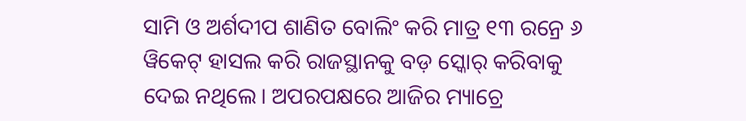ସାମି ଓ ଅର୍ଶଦୀପ ଶାଣିତ ବୋଲିଂ କରି ମାତ୍ର ୧୩ ରନ୍ରେ ୬ ୱିକେଟ୍ ହାସଲ କରି ରାଜସ୍ଥାନକୁ ବଡ଼ ସ୍କୋର୍ କରିବାକୁ ଦେଇ ନଥିଲେ। ଅପରପକ୍ଷରେ ଆଜିର ମ୍ୟାଚ୍ରେ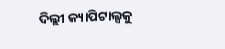ଦିଲ୍ଲୀ କ୍ୟାପିଟାଲ୍ସକୁ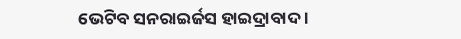ଭେଟିବ ସନରାଇର୍ଜସ ହାଇଦ୍ରାବାଦ ।